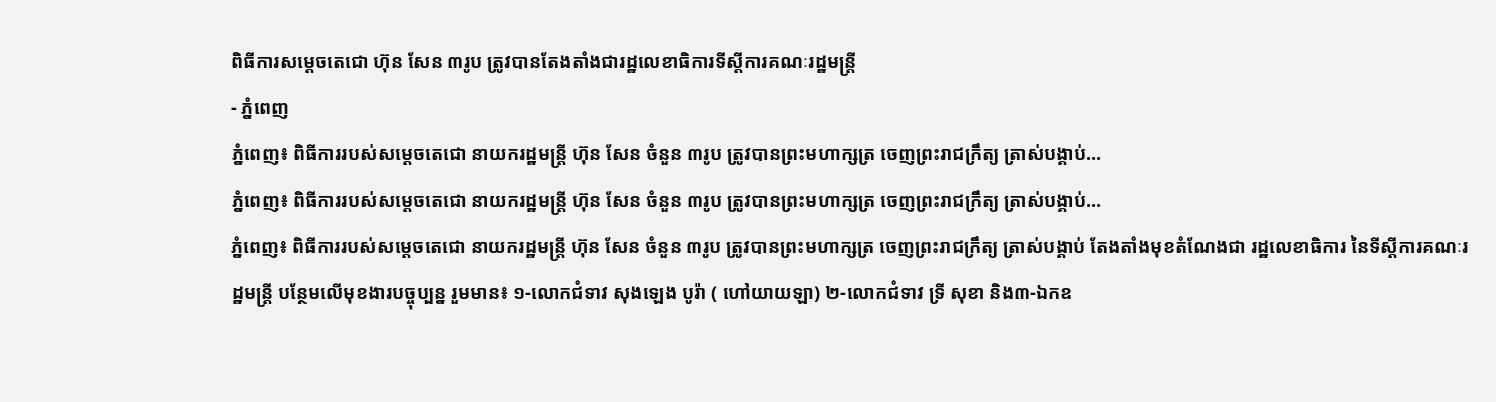ពិធីការសម្តេចតេជោ ហ៊ុន សែន ៣រូប ត្រូវបានតែងតាំងជារដ្ឋលេខាធិការទីស្តីការគណៈរដ្ឋមន្ត្រី
- ភ្នំពេញ
ភ្នំពេញ៖ ពិធីការរបស់សម្តេចតេជោ នាយករដ្ឋមន្ត្រី ហ៊ុន សែន ចំនួន ៣រូប ត្រូវបានព្រះមហាក្សត្រ ចេញព្រះរាជក្រឹត្យ ត្រាស់បង្គាប់…
ភ្នំពេញ៖ ពិធីការរបស់សម្តេចតេជោ នាយករដ្ឋមន្ត្រី ហ៊ុន សែន ចំនួន ៣រូប ត្រូវបានព្រះមហាក្សត្រ ចេញព្រះរាជក្រឹត្យ ត្រាស់បង្គាប់…
ភ្នំពេញ៖ ពិធីការរបស់សម្តេចតេជោ នាយករដ្ឋមន្ត្រី ហ៊ុន សែន ចំនួន ៣រូប ត្រូវបានព្រះមហាក្សត្រ ចេញព្រះរាជក្រឹត្យ ត្រាស់បង្គាប់ តែងតាំងមុខតំណែងជា រដ្ឋលេខាធិការ នៃទីស្តីការគណៈរដ្ឋមន្ត្រី បន្ថែមលើមុខងារបច្ចុប្បន្ន រួមមាន៖ ១-លោកជំទាវ សុងឡេង បូរ៉ា ( ហៅយាយឡា) ២-លោកជំទាវ ទ្រី សុខា និង៣-ឯកឧ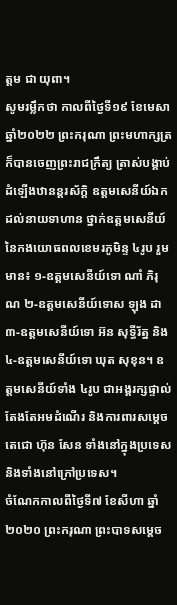ត្តម ជា យុពា។
សូមរម្លឹកថា កាលពីថ្ងៃទី១៩ ខែមេសា ឆ្នាំ២០២២ ព្រះករុណា ព្រះមហាក្សត្រ ក៏បានចេញព្រះរាជក្រឹត្យ ត្រាស់បង្គាប់ដំឡើងឋានន្តរស័ក្តិ ឧត្តមសេនីយ៍ឯក ដល់នាយទាហាន ថ្នាក់ឧត្តមសេនីយ៍ នៃកងយោធពលខេមរភូមិន្ទ ៤រូប រួមមាន៖ ១-ឧត្តមសេនីយ៍ទោ ណាំ ភិរុណ ២-ឧត្តមសេនីយ៍ទោស ឡុង ដា ៣-ឧត្តមសេនីយ៍ទោ អ៊ន សុទ្ធីរ័ត្ន និង៤-ឧត្តមសេនីយ៍ទោ ឃុត សុខុន។ ឧត្តមសេនីយ៍ទាំង ៤រូប ជាអង្គរក្សផ្ទាល់ តែងតែអមដំណើរ និងការពារសម្តេចតេជោ ហ៊ុន សែន ទាំងនៅក្នុងប្រទេស និងទាំងនៅក្រៅប្រទេស។
ចំណែកកាលពីថ្ងៃទី៧ ខែសីហា ឆ្នាំ២០២០ ព្រះករុណា ព្រះបាទសម្តេច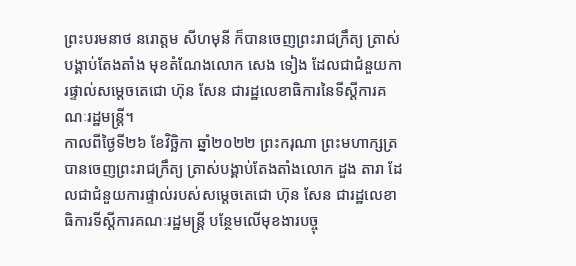ព្រះបរមនាថ នរោត្តម សីហមុនី ក៏បានចេញព្រះរាជក្រឹត្យ ត្រាស់បង្គាប់តែងតាំង មុខតំណែងលោក សេង ទៀង ដែលជាជំនួយការផ្ទាល់សម្តេចតេជោ ហ៊ុន សែន ជារដ្ឋលេខាធិការនៃទីស្តីការគណៈរដ្ឋមន្ត្រី។
កាលពីថ្ងៃទី២៦ ខែវិច្ឆិកា ឆ្នាំ២០២២ ព្រះករុណា ព្រះមហាក្សត្រ បានចេញព្រះរាជក្រឹត្យ ត្រាស់បង្គាប់តែងតាំងលោក ដួង តារា ដែលជាជំនួយការផ្ទាល់របស់សម្តេចតេជោ ហ៊ុន សែន ជារដ្ឋលេខាធិការទីស្តីការគណៈរដ្ឋមន្ត្រី បន្ថែមលើមុខងារបច្ចុ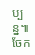ប្បន្ន៕
ចែក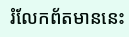រំលែកព័តមាននេះ